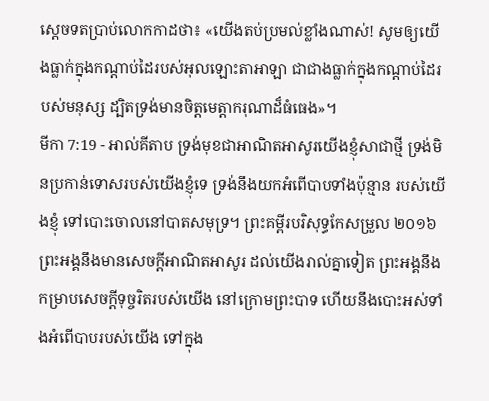ស្តេចទតប្រាប់លោកកាដថា៖ «យើងតប់ប្រមល់ខ្លាំងណាស់! សូមឲ្យយើងធ្លាក់ក្នុងកណ្ដាប់ដៃរបស់អុលឡោះតាអាឡា ជាជាងធ្លាក់ក្នុងកណ្តាប់ដៃរបស់មនុស្ស ដ្បិតទ្រង់មានចិត្តមេត្តាករុណាដ៏ធំធេង»។
មីកា 7:19 - អាល់គីតាប ទ្រង់មុខជាអាណិតអាសូរយើងខ្ញុំសាជាថ្មី ទ្រង់មិនប្រកាន់ទោសរបស់យើងខ្ញុំទេ ទ្រង់នឹងយកអំពើបាបទាំងប៉ុន្មាន របស់យើងខ្ញុំ ទៅបោះចោលនៅបាតសមុទ្រ។ ព្រះគម្ពីរបរិសុទ្ធកែសម្រួល ២០១៦ ព្រះអង្គនឹងមានសេចក្ដីអាណិតអាសូរ ដល់យើងរាល់គ្នាទៀត ព្រះអង្គនឹងកម្រាបសេចក្ដីទុច្ចរិតរបស់យើង នៅក្រោមព្រះបាទ ហើយនឹងបោះអស់ទាំងអំពើបាបរបស់យើង ទៅក្នុង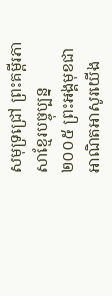សមុទ្រជ្រៅ ព្រះគម្ពីរភាសាខ្មែរបច្ចុប្បន្ន ២០០៥ ព្រះអង្គមុខជាអាណិតអាសូរយើង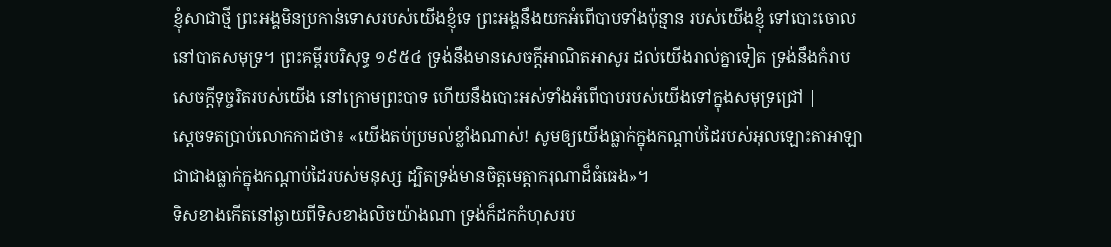ខ្ញុំសាជាថ្មី ព្រះអង្គមិនប្រកាន់ទោសរបស់យើងខ្ញុំទេ ព្រះអង្គនឹងយកអំពើបាបទាំងប៉ុន្មាន របស់យើងខ្ញុំ ទៅបោះចោលនៅបាតសមុទ្រ។ ព្រះគម្ពីរបរិសុទ្ធ ១៩៥៤ ទ្រង់នឹងមានសេចក្ដីអាណិតអាសូរ ដល់យើងរាល់គ្នាទៀត ទ្រង់នឹងកំរាបសេចក្ដីទុច្ចរិតរបស់យើង នៅក្រោមព្រះបាទ ហើយនឹងបោះអស់ទាំងអំពើបាបរបស់យើងទៅក្នុងសមុទ្រជ្រៅ |
ស្តេចទតប្រាប់លោកកាដថា៖ «យើងតប់ប្រមល់ខ្លាំងណាស់! សូមឲ្យយើងធ្លាក់ក្នុងកណ្ដាប់ដៃរបស់អុលឡោះតាអាឡា ជាជាងធ្លាក់ក្នុងកណ្តាប់ដៃរបស់មនុស្ស ដ្បិតទ្រង់មានចិត្តមេត្តាករុណាដ៏ធំធេង»។
ទិសខាងកើតនៅឆ្ងាយពីទិសខាងលិចយ៉ាងណា ទ្រង់ក៏ដកកំហុសរប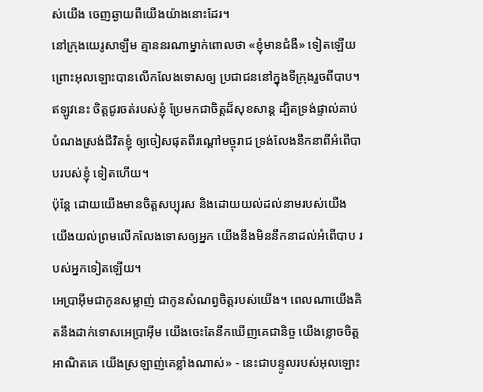ស់យើង ចេញឆ្ងាយពីយើងយ៉ាងនោះដែរ។
នៅក្រុងយេរូសាឡឹម គ្មាននរណាម្នាក់ពោលថា «ខ្ញុំមានជំងឺ» ទៀតឡើយ ព្រោះអុលឡោះបានលើកលែងទោសឲ្យ ប្រជាជននៅក្នុងទីក្រុងរួចពីបាប។
ឥឡូវនេះ ចិត្តជូរចត់របស់ខ្ញុំ ប្រែមកជាចិត្តដ៏សុខសាន្ត ដ្បិតទ្រង់ផ្ទាល់គាប់ បំណងស្រង់ជីវិតខ្ញុំ ឲ្យចៀសផុតពីរណ្ដៅមច្ចុរាជ ទ្រង់លែងនឹកនាពីអំពើបាបរបស់ខ្ញុំ ទៀតហើយ។
ប៉ុន្តែ ដោយយើងមានចិត្តសប្បុរស និងដោយយល់ដល់នាមរបស់យើង យើងយល់ព្រមលើកលែងទោសឲ្យអ្នក យើងនឹងមិននឹកនាដល់អំពើបាប របស់អ្នកទៀតឡើយ។
អេប្រាអ៊ីមជាកូនសម្លាញ់ ជាកូនសំណព្វចិត្តរបស់យើង។ ពេលណាយើងគិតនឹងដាក់ទោសអេប្រាអ៊ីម យើងចេះតែនឹកឃើញគេជានិច្ច យើងខ្លោចចិត្តអាណិតគេ យើងស្រឡាញ់គេខ្លាំងណាស់» - នេះជាបន្ទូលរបស់អុលឡោះ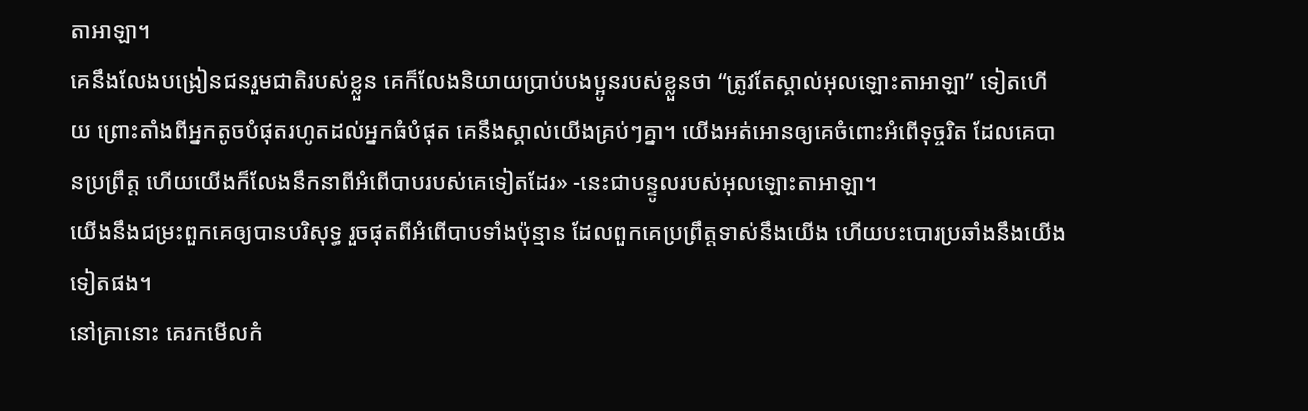តាអាឡា។
គេនឹងលែងបង្រៀនជនរួមជាតិរបស់ខ្លួន គេក៏លែងនិយាយប្រាប់បងប្អូនរបស់ខ្លួនថា “ត្រូវតែស្គាល់អុលឡោះតាអាឡា” ទៀតហើយ ព្រោះតាំងពីអ្នកតូចបំផុតរហូតដល់អ្នកធំបំផុត គេនឹងស្គាល់យើងគ្រប់ៗគ្នា។ យើងអត់អោនឲ្យគេចំពោះអំពើទុច្ចរិត ដែលគេបានប្រព្រឹត្ត ហើយយើងក៏លែងនឹកនាពីអំពើបាបរបស់គេទៀតដែរ» -នេះជាបន្ទូលរបស់អុលឡោះតាអាឡា។
យើងនឹងជម្រះពួកគេឲ្យបានបរិសុទ្ធ រួចផុតពីអំពើបាបទាំងប៉ុន្មាន ដែលពួកគេប្រព្រឹត្តទាស់នឹងយើង ហើយបះបោរប្រឆាំងនឹងយើងទៀតផង។
នៅគ្រានោះ គេរកមើលកំ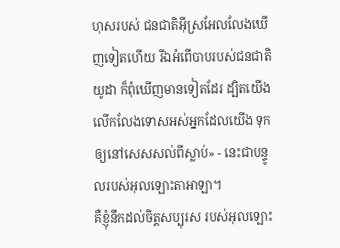ហុសរបស់ ជនជាតិអ៊ីស្រអែលលែងឃើញទៀតហើយ រីឯអំពើបាបរបស់ជនជាតិយូដា ក៏ពុំឃើញមានទៀតដែរ ដ្បិតយើងលើកលែងទោសអស់អ្នកដែលយើង ទុកឲ្យនៅសេសសល់ពីស្លាប់» - នេះជាបន្ទូលរបស់អុលឡោះតាអាឡា។
គឺខ្ញុំនឹកដល់ចិត្តសប្បុរស របស់អុលឡោះ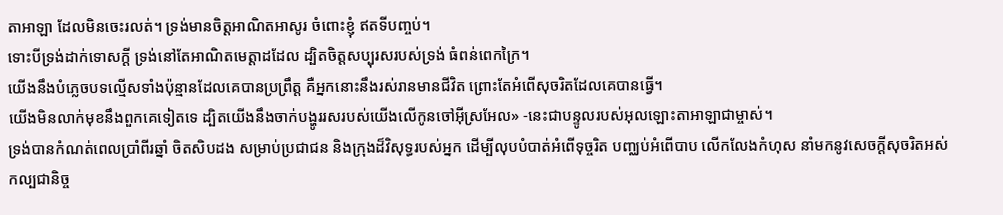តាអាឡា ដែលមិនចេះរលត់។ ទ្រង់មានចិត្តអាណិតអាសូរ ចំពោះខ្ញុំ ឥតទីបញ្ចប់។
ទោះបីទ្រង់ដាក់ទោសក្ដី ទ្រង់នៅតែអាណិតមេត្តាដដែល ដ្បិតចិត្តសប្បុរសរបស់ទ្រង់ ធំពន់ពេកក្រៃ។
យើងនឹងបំភ្លេចបទល្មើសទាំងប៉ុន្មានដែលគេបានប្រព្រឹត្ត គឺអ្នកនោះនឹងរស់រានមានជីវិត ព្រោះតែអំពើសុចរិតដែលគេបានធ្វើ។
យើងមិនលាក់មុខនឹងពួកគេទៀតទេ ដ្បិតយើងនឹងចាក់បង្ហូររសរបស់យើងលើកូនចៅអ៊ីស្រអែល» -នេះជាបន្ទូលរបស់អុលឡោះតាអាឡាជាម្ចាស់។
ទ្រង់បានកំណត់ពេលប្រាំពីរឆ្នាំ ចិតសិបដង សម្រាប់ប្រជាជន និងក្រុងដ៏វិសុទ្ធរបស់អ្នក ដើម្បីលុបបំបាត់អំពើទុច្ចរិត បញ្ឈប់អំពើបាប លើកលែងកំហុស នាំមកនូវសេចក្ដីសុចរិតអស់កល្បជានិច្ច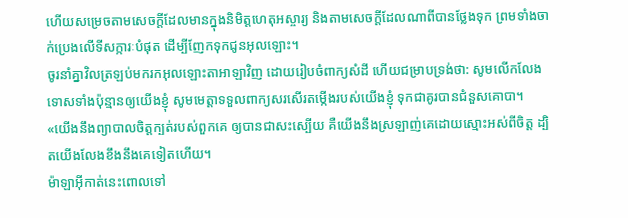ហើយសម្រេចតាមសេចក្ដីដែលមានក្នុងនិមិត្តហេតុអស្ចារ្យ និងតាមសេចក្ដីដែលណាពីបានថ្លែងទុក ព្រមទាំងចាក់ប្រេងលើទីសក្ការៈបំផុត ដើម្បីញែកទុកជូនអុលឡោះ។
ចូរនាំគ្នាវិលត្រឡប់មករកអុលឡោះតាអាឡាវិញ ដោយរៀបចំពាក្យសំដី ហើយជម្រាបទ្រង់ថា: សូមលើកលែងទោសទាំងប៉ុន្មានឲ្យយើងខ្ញុំ សូមមេត្តាទទួលពាក្យសរសើរតម្កើងរបស់យើងខ្ញុំ ទុកជាគូរបានជំនួសគោបា។
«យើងនឹងព្យាបាលចិត្តក្បត់របស់ពួកគេ ឲ្យបានជាសះស្បើយ គឺយើងនឹងស្រឡាញ់គេដោយស្មោះអស់ពីចិត្ត ដ្បិតយើងលែងខឹងនឹងគេទៀតហើយ។
ម៉ាឡាអ៊ីកាត់នេះពោលទៅ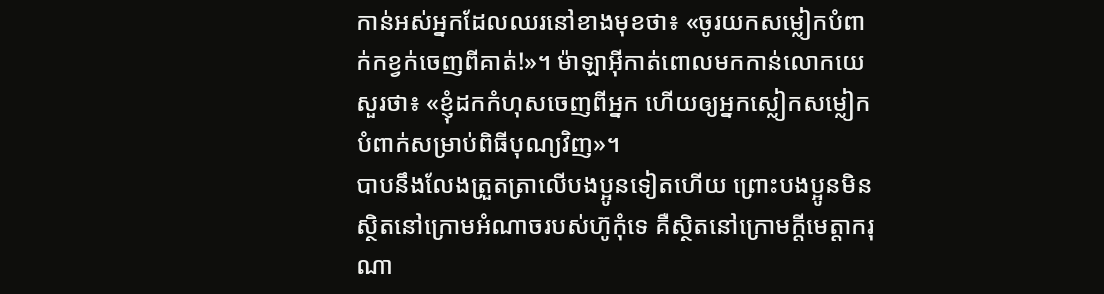កាន់អស់អ្នកដែលឈរនៅខាងមុខថា៖ «ចូរយកសម្លៀកបំពាក់កខ្វក់ចេញពីគាត់!»។ ម៉ាឡាអ៊ីកាត់ពោលមកកាន់លោកយេសួរថា៖ «ខ្ញុំដកកំហុសចេញពីអ្នក ហើយឲ្យអ្នកស្លៀកសម្លៀកបំពាក់សម្រាប់ពិធីបុណ្យវិញ»។
បាបនឹងលែងត្រួតត្រាលើបងប្អូនទៀតហើយ ព្រោះបងប្អូនមិនស្ថិតនៅក្រោមអំណាចរបស់ហ៊ូកុំទេ គឺស្ថិតនៅក្រោមក្តីមេត្តាករុណា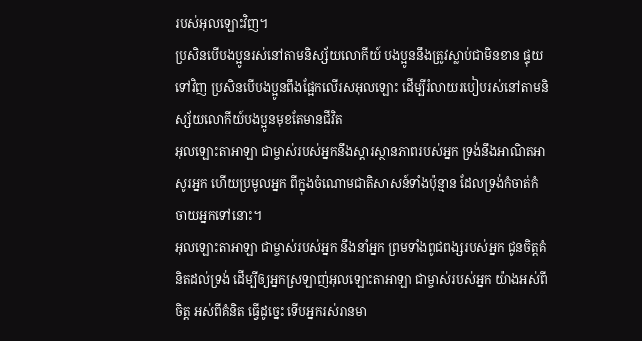របស់អុលឡោះវិញ។
ប្រសិនបើបងប្អូនរស់នៅតាមនិស្ស័យលោកីយ៍ បងប្អូននឹងត្រូវស្លាប់ជាមិនខាន ផ្ទុយទៅវិញ ប្រសិនបើបងប្អូនពឹងផ្អែកលើរសអុលឡោះ ដើម្បីរំលាយរបៀបរស់នៅតាមនិស្ស័យលោកីយ៍បងប្អូនមុខតែមានជីវិត
អុលឡោះតាអាឡា ជាម្ចាស់របស់អ្នកនឹងស្តារស្ថានភាពរបស់អ្នក ទ្រង់នឹងអាណិតអាសូរអ្នក ហើយប្រមូលអ្នក ពីក្នុងចំណោមជាតិសាសន៍ទាំងប៉ុន្មាន ដែលទ្រង់កំចាត់កំចាយអ្នកទៅនោះ។
អុលឡោះតាអាឡា ជាម្ចាស់របស់អ្នក នឹងនាំអ្នក ព្រមទាំងពូជពង្សរបស់អ្នក ជូនចិត្តគំនិតដល់ទ្រង់ ដើម្បីឲ្យអ្នកស្រឡាញ់អុលឡោះតាអាឡា ជាម្ចាស់របស់អ្នក យ៉ាងអស់ពីចិត្ត អស់ពីគំនិត ធ្វើដូច្នេះ ទើបអ្នករស់រានមា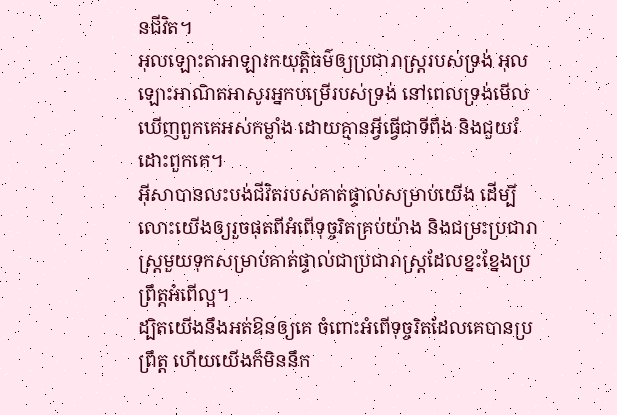នជីវិត។
អុលឡោះតាអាឡារកយុត្តិធម៌ឲ្យប្រជារាស្ត្ររបស់ទ្រង់ អុលឡោះអាណិតអាសូរអ្នកបម្រើរបស់ទ្រង់ នៅពេលទ្រង់មើលឃើញពួកគេអស់កម្លាំង ដោយគ្មានអ្វីធ្វើជាទីពឹង និងជួយរំដោះពួកគេ។
អ៊ីសាបានលះបង់ជីវិតរបស់គាត់ផ្ទាល់សម្រាប់យើង ដើម្បីលោះយើងឲ្យរួចផុតពីអំពើទុច្ចរិតគ្រប់យ៉ាង និងជម្រះប្រជារាស្ដ្រមួយទុកសម្រាប់គាត់ផ្ទាល់ជាប្រជារាស្ដ្រដែលខ្នះខ្នែងប្រព្រឹត្ដអំពើល្អ។
ដ្បិតយើងនឹងអត់ឱនឲ្យគេ ចំពោះអំពើទុច្ចរិតដែលគេបានប្រព្រឹត្ដ ហើយយើងក៏មិននឹក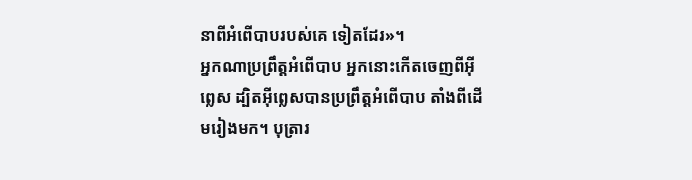នាពីអំពើបាបរបស់គេ ទៀតដែរ»។
អ្នកណាប្រព្រឹត្ដអំពើបាប អ្នកនោះកើតចេញពីអ៊ីព្លេស ដ្បិតអ៊ីព្លេសបានប្រព្រឹត្ដអំពើបាប តាំងពីដើមរៀងមក។ បុត្រារ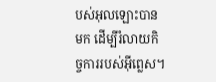បស់អុលឡោះបានមក ដើម្បីរំលាយកិច្ចការរបស់អ៊ីព្លេស។